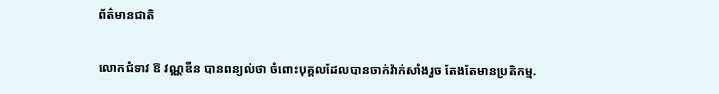ព័ត៌មានជាតិ

លោកជំទាវ ឱ វណ្ណឌីន បានពន្យល់ថា ចំពោះបុគ្គលដែលបានចាក់វ៉ាក់សាំងរួច តែងតែមានប្រតិកម្ម.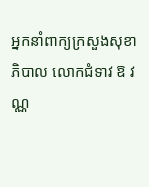អ្នកនាំពាក្យក្រសួងសុខាភិបាល លោកជំទាវ ឱ វណ្ណ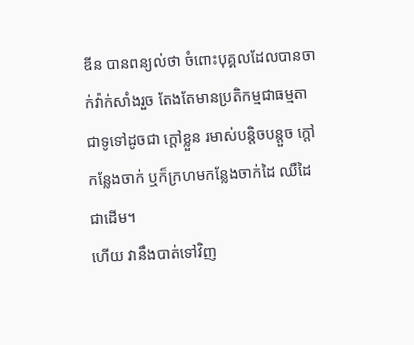ឌីន បានពន្យល់ថា ចំពោះបុគ្គលដែលបានចាក់វ៉ាក់សាំងរួច តែងតែមានប្រតិកម្មជាធម្មតា ជាទូទៅដូចជា ក្តៅខ្លួន រមាស់បន្តិចបន្តួច ក្តៅកន្លែងចាក់ ឬក៏ក្រហមកន្លែងចាក់ដៃ ឈឺដៃជាដើម។
ហើយ វានឹងបាត់ទៅវិញ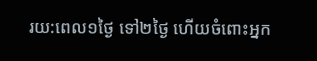រយ:ពេល១ថ្ងៃ ទៅ២ថ្ងៃ ហើយចំពោះអ្នក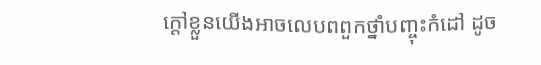ក្តៅខ្លួនយើងអាចលេបពពួកថ្នាំបញ្ចុះកំដៅ ដូច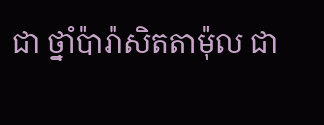ជា ថ្នាំប៉ារ៉ាសិតតាម៉ុល ជា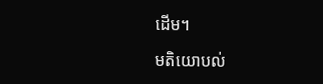ដើម។

មតិយោបល់